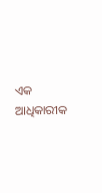ଏକ ଆଧିକାରୀକ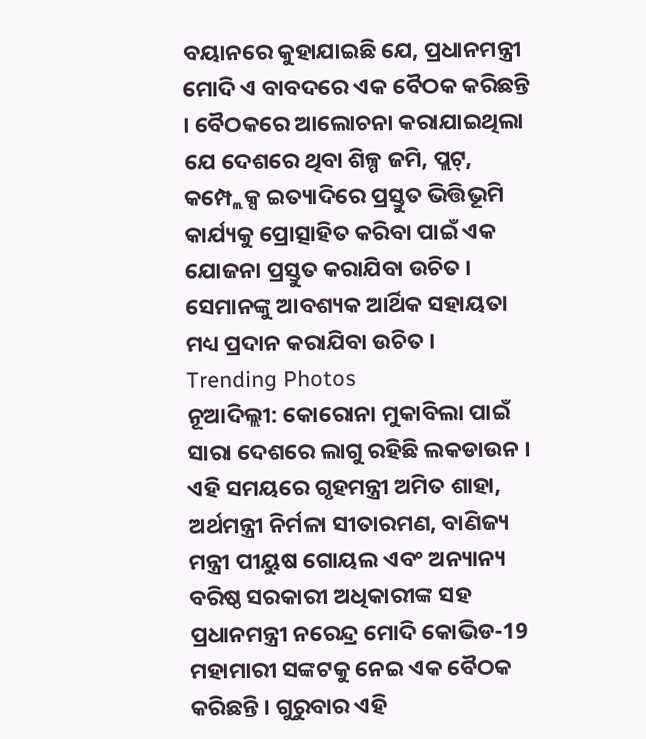ବୟାନରେ କୁହାଯାଇଛି ଯେ, ପ୍ରଧାନମନ୍ତ୍ରୀ ମୋଦି ଏ ବାବଦରେ ଏକ ବୈଠକ କରିଛନ୍ତି । ବୈଠକରେ ଆଲୋଚନା କରାଯାଇଥିଲା ଯେ ଦେଶରେ ଥିବା ଶିଳ୍ପ ଜମି, ପ୍ଲଟ୍, କମ୍ପ୍ଲେକ୍ସ ଇତ୍ୟାଦିରେ ପ୍ରସ୍ତୁତ ଭିତ୍ତିଭୂମି କାର୍ଯ୍ୟକୁ ପ୍ରୋତ୍ସାହିତ କରିବା ପାଇଁ ଏକ ଯୋଜନା ପ୍ରସ୍ତୁତ କରାଯିବା ଉଚିତ । ସେମାନଙ୍କୁ ଆବଶ୍ୟକ ଆର୍ଥିକ ସହାୟତା ମଧ୍ୟ ପ୍ରଦାନ କରାଯିବା ଉଚିତ ।
Trending Photos
ନୂଆଦିଲ୍ଲୀ: କୋରୋନା ମୁକାବିଲା ପାଇଁ ସାରା ଦେଶରେ ଲାଗୁ ରହିଛି ଲକଡାଉନ । ଏହି ସମୟରେ ଗୃହମନ୍ତ୍ରୀ ଅମିତ ଶାହା, ଅର୍ଥମନ୍ତ୍ରୀ ନିର୍ମଳା ସୀତାରମଣ, ବାଣିଜ୍ୟ ମନ୍ତ୍ରୀ ପୀୟୁଷ ଗୋୟଲ ଏବଂ ଅନ୍ୟାନ୍ୟ ବରିଷ୍ଠ ସରକାରୀ ଅଧିକାରୀଙ୍କ ସହ ପ୍ରଧାନମନ୍ତ୍ରୀ ନରେନ୍ଦ୍ର ମୋଦି କୋଭିଡ-19 ମହାମାରୀ ସଙ୍କଟକୁ ନେଇ ଏକ ବୈଠକ କରିଛନ୍ତି । ଗୁରୁବାର ଏହି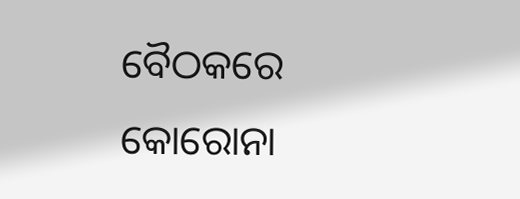ବୈଠକରେ କୋରୋନା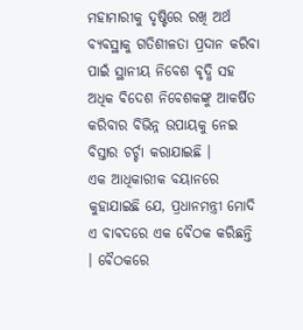ମହାମାରୀକୁ ଦୃଷ୍ଟିରେ ରଖି ଅର୍ଥ ବ୍ୟବସ୍ଥାକୁ ଗତିଶୀଳତା ପ୍ରଦାନ କରିବା ପାଇଁ ସ୍ଥାନୀୟ ନିବେଶ ବୃଦ୍ଧି ସହ ଅଧିକ ବିଦେଶ ନିବେଶକଙ୍କୁ ଆକର୍ଷିତ କରିବାର ବିଭିନ୍ନ ଉପାୟକୁ ନେଇ ବିସ୍ତାର ଚର୍ଚ୍ଚା କରାଯାଇଛି ।
ଏକ ଆଧିକାରୀକ ବୟାନରେ କୁହାଯାଇଛି ଯେ, ପ୍ରଧାନମନ୍ତ୍ରୀ ମୋଦି ଏ ବାବଦରେ ଏକ ବୈଠକ କରିଛନ୍ତି । ବୈଠକରେ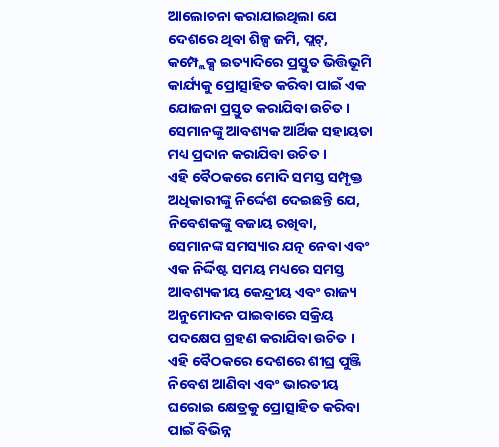ଆଲୋଚନା କରାଯାଇଥିଲା ଯେ ଦେଶରେ ଥିବା ଶିଳ୍ପ ଜମି, ପ୍ଲଟ୍, କମ୍ପ୍ଲେକ୍ସ ଇତ୍ୟାଦିରେ ପ୍ରସ୍ତୁତ ଭିତ୍ତିଭୂମି କାର୍ଯ୍ୟକୁ ପ୍ରୋତ୍ସାହିତ କରିବା ପାଇଁ ଏକ ଯୋଜନା ପ୍ରସ୍ତୁତ କରାଯିବା ଉଚିତ । ସେମାନଙ୍କୁ ଆବଶ୍ୟକ ଆର୍ଥିକ ସହାୟତା ମଧ୍ୟ ପ୍ରଦାନ କରାଯିବା ଉଚିତ ।
ଏହି ବୈଠକରେ ମୋଦି ସମସ୍ତ ସମ୍ପୃକ୍ତ ଅଧିକାରୀଙ୍କୁ ନିର୍ଦ୍ଦେଶ ଦେଇଛନ୍ତି ଯେ, ନିବେଶକଙ୍କୁ ବଜାୟ ରଖିବା, ସେମାନଙ୍କ ସମସ୍ୟାର ଯତ୍ନ ନେବା ଏବଂ ଏକ ନିର୍ଦ୍ଦିଷ୍ଟ ସମୟ ମଧ୍ୟରେ ସମସ୍ତ ଆବଶ୍ୟକୀୟ କେନ୍ଦ୍ରୀୟ ଏବଂ ରାଜ୍ୟ ଅନୁମୋଦନ ପାଇବାରେ ସକ୍ରିୟ ପଦକ୍ଷେପ ଗ୍ରହଣ କରାଯିବା ଉଚିତ । ଏହି ବୈଠକରେ ଦେଶରେ ଶୀଘ୍ର ପୁଞ୍ଜି ନିବେଶ ଆଣିବା ଏବଂ ଭାରତୀୟ ଘରୋଇ କ୍ଷେତ୍ରକୁ ପ୍ରୋତ୍ସାହିତ କରିବା ପାଇଁ ବିଭିନ୍ନ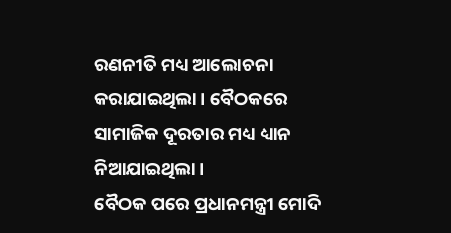ରଣନୀତି ମଧ୍ୟ ଆଲୋଚନା କରାଯାଇଥିଲା । ବୈଠକରେ ସାମାଜିକ ଦୂରତାର ମଧ୍ୟ ଧ୍ୟାନ ନିଆଯାଇଥିଲା ।
ବୈଠକ ପରେ ପ୍ରଧାନମନ୍ତ୍ରୀ ମୋଦି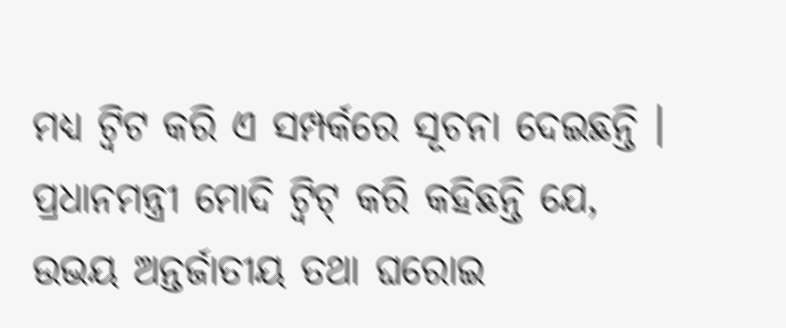ମଧ୍ୟ ଟ୍ୱିଟ କରି ଏ ସମ୍ପର୍କରେ ସୂଚନା ଦେଇଛନ୍ତି । ପ୍ରଧାନମନ୍ତ୍ରୀ ମୋଦି ଟ୍ୱିଟ୍ କରି କହିଛନ୍ତି ଯେ, ଉଭୟ ଅନ୍ତର୍ଜାତୀୟ ତଥା ଘରୋଇ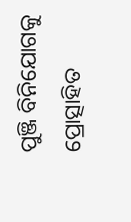ପୁଞ୍ଜି ବିନିଯୋଗକୁ ପ୍ରୋତ୍ସାହିତ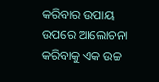କରିବାର ଉପାୟ ଉପରେ ଆଲୋଚନା କରିବାକୁ ଏକ ଉଚ୍ଚ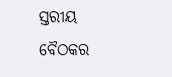ସ୍ତରୀୟ ବୈଠକର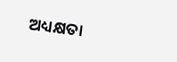ଅଧ୍ୟକ୍ଷତା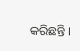କରିଛନ୍ତି ।